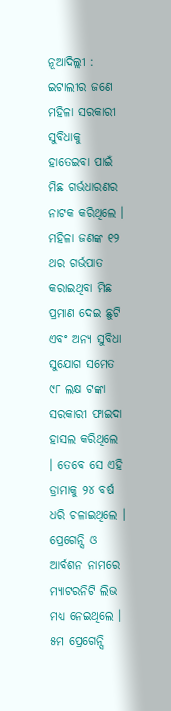ନୂଆଦିଲ୍ଲୀ : ଇଟାଲୀର ଜଣେ ମହିଳା ସରକାରୀ ସୁବିଧାକୁ ହାତେଇବା ପାଇଁ ମିଛ ଗର୍ଭଧାରଣର ନାଟକ କରିଥିଲେ । ମହିଳା ଜଣଙ୍କ ୧୨ ଥର ଗର୍ଭପାତ କରାଇଥିବା ମିଛ ପ୍ରମାଣ ଦେଇ ଛୁଟି ଏବଂ ଅନ୍ୟ ସୁବିଧା ସୁଯୋଗ ସମେତ ୯୮ ଲକ୍ଷ ଟଙ୍କା ସରକାରୀ ଫାଇଦା ହାସଲ କରିଥିଲେ । ତେବେ ସେ ଏହି ଡ୍ରାମାକୁ ୨୪ ବର୍ଷ ଧରି ଚଳାଇଥିଲେ । ପ୍ରେଗେନ୍ସି ଓ ଆର୍ବଶନ ନାମରେ ମ୍ୟାଟରନିଟି ଲିଭ ମଧ୍ୟ ନେଇଥିଲେ । ୫ମ ପ୍ରେଗେନ୍ସି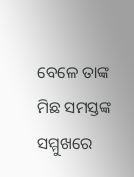ବେଳେ ତାଙ୍କ ମିଛ ସମସ୍ତଙ୍କ ସମ୍ମୁଖରେ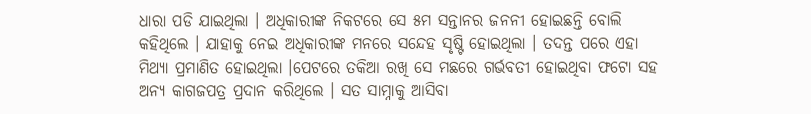ଧାରା ପଡି ଯାଇଥିଲା । ଅଧିକାରୀଙ୍କ ନିକଟରେ ସେ ୫ମ ସନ୍ତାନର ଜନନୀ ହୋଇଛନ୍ତି ବୋଲି କହିଥିଲେ । ଯାହାକୁ ନେଇ ଅଧିକାରୀଙ୍କ ମନରେ ସନ୍ଦେହ ସୃଷ୍ଟି ହୋଇଥିଲା । ତଦନ୍ତ ପରେ ଏହା ମିଥ୍ୟା ପ୍ରମାଣିତ ହୋଇଥିଲା ।ପେଟରେ ତକିଆ ରଖି ସେ ମଛରେ ଗର୍ଭବତୀ ହୋଇଥିବା ଫଟୋ ସହ ଅନ୍ୟ କାଗଜପତ୍ର ପ୍ରଦାନ କରିଥିଲେ । ସତ ସାମ୍ନାକୁ ଆସିବା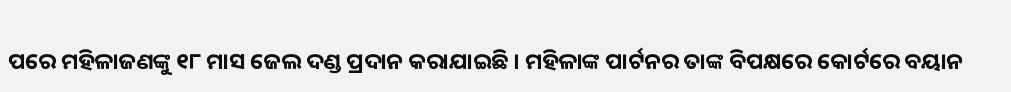ପରେ ମହିଳାଜଣଙ୍କୁ ୧୮ ମାସ ଜେଲ ଦଣ୍ଡ ପ୍ରଦାନ କରାଯାଇଛି । ମହିଳାଙ୍କ ପାର୍ଟନର ତାଙ୍କ ବିପକ୍ଷରେ କୋର୍ଟରେ ବୟାନ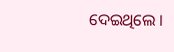ଦେଇଥିଲେ ।